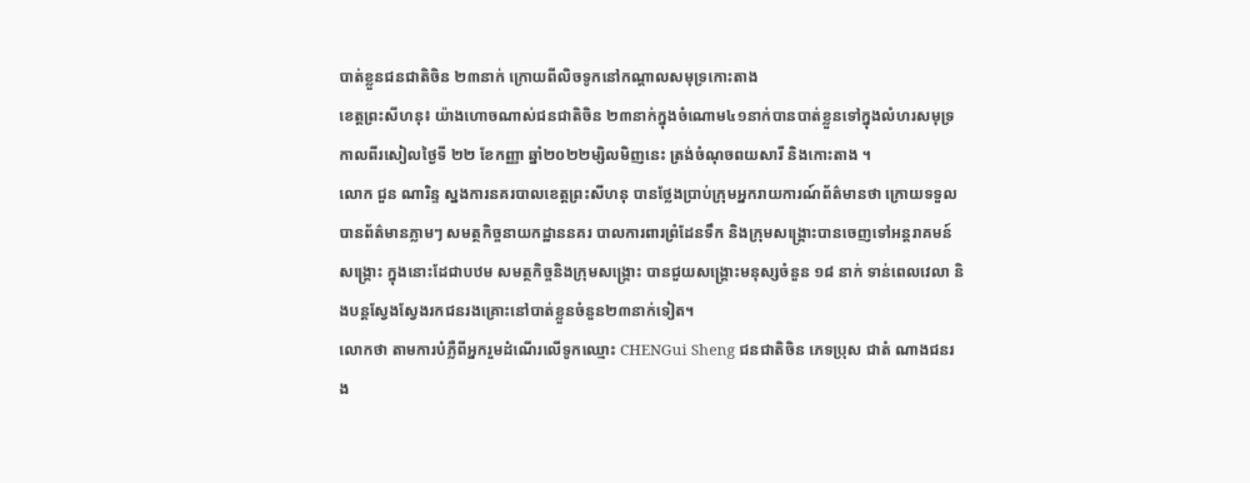បាត់ខ្លួនជនជាតិចិន ២៣នាក់ ក្រោយពីលិចទូកនៅកណ្តាលសមុទ្រកោះតាង
ខេត្តព្រះសីហនុ៖ យ៉ាងហោចណាស់ជនជាតិចិន ២៣នាក់ក្នុងចំណោម៤១នាក់បានបាត់ខ្លួនទៅក្នុងលំហរសមុទ្រ កាលពីរសៀលថ្ងៃទី ២២ ខែកញ្ញា ឆ្នាំ២០២២ម្សិលមិញនេះ ត្រង់ចំណុចពយសារី និងកោះតាង ។
លោក ជួន ណារិន្ទ ស្នងការនគរបាលខេត្តព្រះសីហនុ បានថ្លែងប្រាប់ក្រុមអ្នករាយការណ៍ព័ត៌មានថា ក្រោយទទួលបានព័ត៌មានភ្លាមៗ សមត្ថកិច្ចនាយកដ្ឋាននគរ បាលការពារព្រំដែនទឹក និងក្រុមសង្គ្រោះបានចេញទៅអន្តរាគមន៍សង្គ្រោះ ក្នុងនោះដែជាបឋម សមត្ថកិច្ចនិងក្រុមសង្គ្រោះ បានជួយសង្គ្រោះមនុស្សចំនួន ១៨ នាក់ ទាន់ពេលវេលា និងបន្តស្វែងស្វែងរកជនរងគ្រោះនៅបាត់ខ្លួនចំនួន២៣នាក់ទៀត។
លោកថា តាមការបំភ្លឺពីអ្នករួមដំណើរលើទូកឈ្មោះ CHENGui Sheng ជនជាតិចិន ភេទប្រុស ជាតំ ណាងជនរង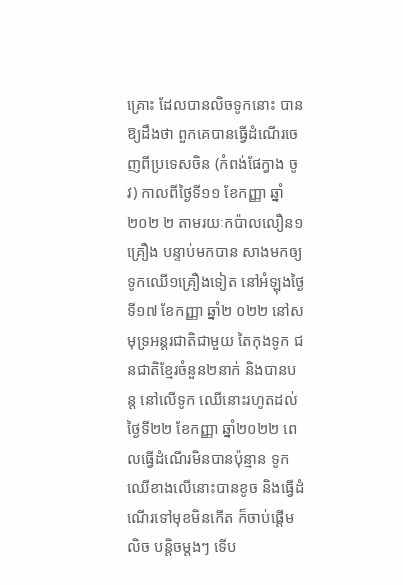គ្រោះ ដែលបានលិចទូកនោះ បានឱ្យដឹងថា ពួកគេបានធ្វើដំណើរចេញពីប្រទេសចិន (កំពង់ផែក្វាង ចូវ) កាលពីថ្ងៃទី១១ ខែកញ្ញា ឆ្នាំ២០២ ២ តាមរយៈកប៉ាលលឿន១គ្រឿង បន្ទាប់មកបាន សាងមកឲ្យទូកឈើ១គ្រឿងទៀត នៅអំឡុងថ្ងៃទី១៧ ខែកញ្ញា ឆ្នាំ២ ០២២ នៅសមុទ្រអន្តរជាតិជាមួយ តៃកុងទូក ជនជាតិខ្មែរចំនួន២នាក់ និងបានបន្ត នៅលើទូក ឈើនោះរហូតដល់ថ្ងៃទី២២ ខែកញ្ញា ឆ្នាំ២០២២ ពេលធ្វើដំណើរមិនបានប៉ុន្មាន ទូកឈើខាងលើនោះបានខូច និងធ្វើដំណើរទៅមុខមិនកើត ក៏ចាប់ផ្តើមលិច បន្តិចម្តងៗ ទើប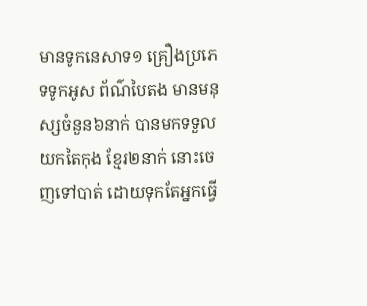មានទូកនេសាទ១ គ្រឿងប្រភេទទូកអូស ព័ណ៌បៃតង មានមនុស្សចំនួន៦នាក់ បានមកទទួលយកតៃកុង ខ្មែរ២នាក់ នោះចេញទៅបាត់ ដោយទុកតែអ្នកធ្វើ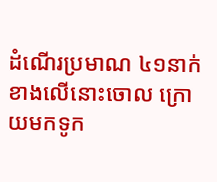ដំណើរប្រមាណ ៤១នាក់ខាងលើនោះចោល ក្រោយមកទូក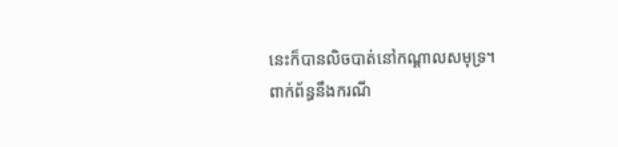នេះក៏បានលិចបាត់នៅកណ្តាលសមុទ្រ។
ពាក់ព័ន្ធនឹងករណី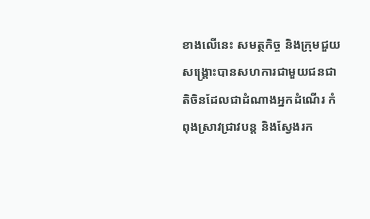ខាងលើនេះ សមត្ថកិច្ច និងក្រុមជួយសង្គ្រោះបានសហការជាមួយជនជាតិចិនដែលជាដំណាងអ្នកដំណើរ កំពុងស្រាវជ្រាវបន្ត និងស្វែងរក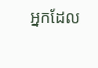អ្នកដែល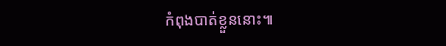កំពុងបាត់ខ្លួននោះ៕